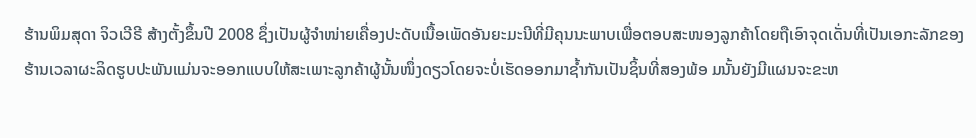ຮ້ານພິມສຸດາ ຈິວເວີຣີ ສ້າງຕັ້ງຂຶ້ນປີ 2008 ຊຶ່ງເປັນຜູ້ຈຳໜ່າຍເຄື່ອງປະດັບເນື້ອເພັດອັນຍະມະນີທີ່ມີຄຸນນະພາບເພື່ອຕອບສະໜອງລູກຄ້າໂດຍຖືເອົາຈຸດເດັ່ນທີ່ເປັນເອກະລັກຂອງຮ້ານເວລາຜະລິດຮູບປະພັນແມ່ນຈະອອກແບບໃຫ້ສະເພາະລູກຄ້າຜູ້ນັ້ນໜຶ່ງດຽວໂດຍຈະບໍ່ເຮັດອອກມາຊ້ຳກັນເປັນຊິ້ນທີ່ສອງພ້ອ ມນັ້ນຍັງມີແຜນຈະຂະຫ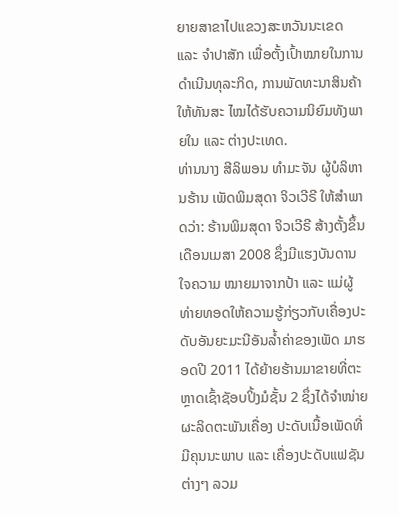ຍາຍສາຂາໄປແຂວງສະຫວັນນະເຂດ ແລະ ຈຳປາສັກ ເພື່ອຕັ້ງເປົ້າໝາຍໃນການດຳເນີນທຸລະກິດ, ການພັດທະນາສິນຄ້າໃຫ້ທັນສະ ໄໝໄດ້ຮັບຄວາມນິຍົມທັງພາຍໃນ ແລະ ຕ່າງປະເທດ.
ທ່ານນາງ ສີລິພອນ ທໍາມະຈັນ ຜູ້ບໍລິຫານຮ້ານ ເພັດພິມສຸດາ ຈິວເວີຣີ ໃຫ້ສໍາພາດວ່າ: ຮ້ານພິມສຸດາ ຈິວເວີຣີ ສ້າງຕັ້ງຂຶ້ນເດືອນເມສາ 2008 ຊຶ່ງມີແຮງບັນດານໃຈຄວາມ ໝາຍມາຈາກປ້າ ແລະ ແມ່ຜູ້ທ່າຍທອດໃຫ້ຄວາມຮູ້ກ່ຽວກັບເຄື່ອງປະດັບອັນຍະມະນີອັນລ້ຳຄ່າຂອງເພັດ ມາຮອດປີ 2011 ໄດ້ຍ້າຍຮ້ານມາຂາຍທີ່ຕະຫຼາດເຊົ້າຊັອບປິ້ງມໍຊັ້ນ 2 ຊຶ່ງໄດ້ຈຳໜ່າຍຜະລິດຕະພັນເຄື່ອງ ປະດັບເນື້ອເພັດທີ່ມີຄຸນນະພາບ ແລະ ເຄື່ອງປະດັບແຟຊັນຕ່າງໆ ລວມ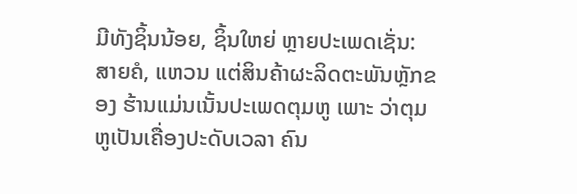ມີທັງຊິ້ນນ້ອຍ, ຊິ້ນໃຫຍ່ ຫຼາຍປະເພດເຊັ່ນ: ສາຍຄໍ, ແຫວນ ແຕ່ສິນຄ້າຜະລິດຕະພັນຫຼັກຂອງ ຮ້ານແມ່ນເນັ້ນປະເພດຕຸມຫູ ເພາະ ວ່າຕຸມຫູເປັນເຄື່ອງປະດັບເວລາ ຄົນ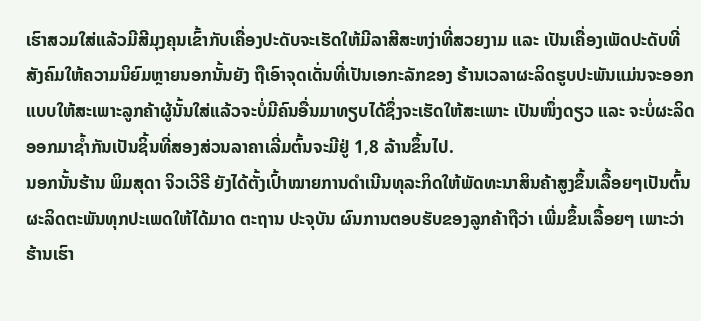ເຮົາສວມໃສ່ແລ້ວມີສີມຸງຄຸນເຂົ້າກັບເຄື່ອງປະດັບຈະເຮັດໃຫ້ມີລາສີສະຫງ່າທີ່ສວຍງາມ ແລະ ເປັນເຄື່ອງເພັດປະດັບທີ່ສັງຄົມໃຫ້ຄວາມນິຍົມຫຼາຍນອກນັ້ນຍັງ ຖືເອົາຈຸດເດັ່ນທີ່ເປັນເອກະລັກຂອງ ຮ້ານເວລາຜະລິດຮູບປະພັນແມ່ນຈະອອກແບບໃຫ້ສະເພາະລູກຄ້າຜູ້ນັ້ນໃສ່ແລ້ວຈະບໍ່ມີຄົນອື່ນມາທຽບໄດ້ຊຶ່ງຈະເຮັດໃຫ້ສະເພາະ ເປັນໜຶ່ງດຽວ ແລະ ຈະບໍ່ຜະລິດ ອອກມາຊ້ຳກັນເປັນຊິ້ນທີ່ສອງສ່ວນລາຄາເລີ່ມຕົ້ນຈະມີຢູ່ 1,8 ລ້ານຂຶ້ນໄປ.
ນອກນັ້ນຮ້ານ ພິມສຸດາ ຈິວເວີຣີ ຍັງໄດ້ຕັ້ງເປົ້າໝາຍການດຳເນີນທຸລະກິດໃຫ້ພັດທະນາສິນຄ້າສູງຂຶ້ນເລື້ອຍໆເປັນຕົ້ນຜະລິດຕະພັນທຸກປະເພດໃຫ້ໄດ້ມາດ ຕະຖານ ປະຈຸບັນ ຜົນການຕອບຮັບຂອງລູກຄ້າຖືວ່າ ເພີ່ມຂຶ້ນເລື້ອຍໆ ເພາະວ່າຮ້ານເຮົາ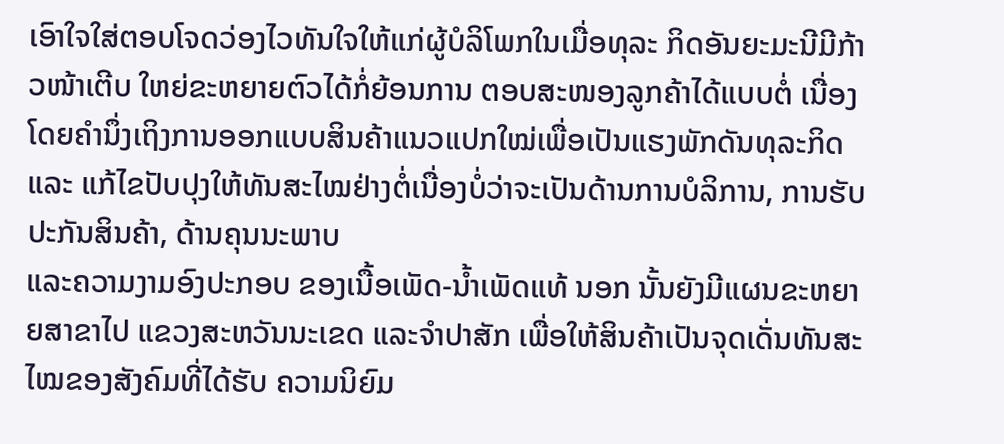ເອົາໃຈໃສ່ຕອບໂຈດວ່ອງໄວທັນໃຈໃຫ້ແກ່ຜູ້ບໍລິໂພກໃນເມື່ອທຸລະ ກິດອັນຍະມະນີມີກ້າວໜ້າເຕີບ ໃຫຍ່ຂະຫຍາຍຕົວໄດ້ກໍ່ຍ້ອນການ ຕອບສະໜອງລູກຄ້າໄດ້ແບບຕໍ່ ເນື່ອງ ໂດຍຄຳນຶ່ງເຖິງການອອກແບບສິນຄ້າແນວແປກໃໝ່ເພື່ອເປັນແຮງພັກດັນທຸລະກິດ ແລະ ແກ້ໄຂປັບປຸງໃຫ້ທັນສະໄໝຢ່າງຕໍ່ເນື່ອງບໍ່ວ່າຈະເປັນດ້ານການບໍລິການ, ການຮັບປະກັນສິນຄ້າ, ດ້ານຄຸນນະພາບ
ແລະຄວາມງາມອົງປະກອບ ຂອງເນື້ອເພັດ-ນ້ຳເພັດແທ້ ນອກ ນັ້ນຍັງມີແຜນຂະຫຍາຍສາຂາໄປ ແຂວງສະຫວັນນະເຂດ ແລະຈຳປາສັກ ເພື່ອໃຫ້ສິນຄ້າເປັນຈຸດເດັ່ນທັນສະໄໝຂອງສັງຄົມທີ່ໄດ້ຮັບ ຄວາມນິຍົມ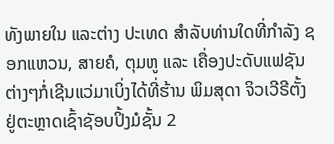ທັງພາຍໃນ ແລະຕ່າງ ປະເທດ ສຳລັບທ່ານໃດທີ່ກຳລັງ ຊອກແຫວນ, ສາຍຄໍ, ຕຸມຫູ ແລະ ເຄື່ອງປະດັບແຟຊັນຕ່າງໆກໍ່ເຊີນແວ່ມາເບິ່ງໄດ້ທີ່ຮ້ານ ພິມສຸດາ ຈິວເວີຣີຕັ້ງຢູ່ຕະຫຼາດເຊົ້າຊັອບປິ້ງມໍຊັ້ນ 2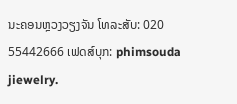ນະຄອນຫຼວງວຽງຈັນ ໂທລະສັບ: 020 55442666 ເຟດສ໌ບຸກ: phimsouda jiewelry.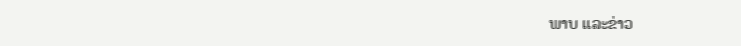ພາບ ແລະຂ່າວ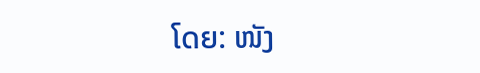ໂດຍ: ໜັງ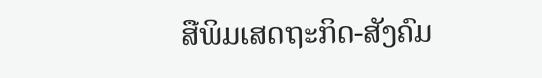ສືພິມເສດຖະກິດ-ສັງຄົມ